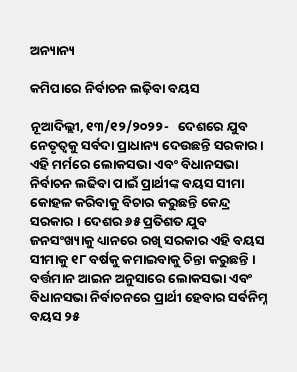ଅନ୍ୟାନ୍ୟ

କମିପାରେ ନିର୍ବାଚନ ଲଢ଼ିବା ବୟସ

ନୂଆଦିଲ୍ଲୀ, ୧୩/୧୨/୨୦୨୨-   ଦେଶରେ ଯୁବ ନେତୃତ୍ୱକୁ ସର୍ବଦା ପ୍ରାଧାନ୍ୟ ଦେଉଛନ୍ତି ସରକାର । ଏହି ମର୍ମରେ ଲୋକସଭା ଏବଂ ବିଧାନସଭା ନିର୍ବାଚନ ଲଢିବା ପାଇଁ ପ୍ରାର୍ଥୀଙ୍କ ବୟସ ସୀମା କୋହଳ କରିବାକୁ ବିଚାର କରୁଛନ୍ତି କେନ୍ଦ୍ର ସରକାର । ଦେଶର ୬୫ ପ୍ରତିଶତ ଯୁବ ଜନସଂଖ୍ୟାକୁ ଧ୍ୟାନରେ ରଖି ସରକାର ଏହି ବୟସ ସୀମାକୁ ୧୮ ବର୍ଷକୁ କମାଇବାକୁ ଚିନ୍ତା କରୁଛନ୍ତି । ବର୍ତ୍ତମାନ ଆଇନ ଅନୁସାରେ ଲୋକସଭା ଏବଂ ବିଧାନସଭା ନିର୍ବାଚନରେ ପ୍ରାର୍ଥୀ ହେବାର ସର୍ବନିମ୍ନ ବୟସ ୨୫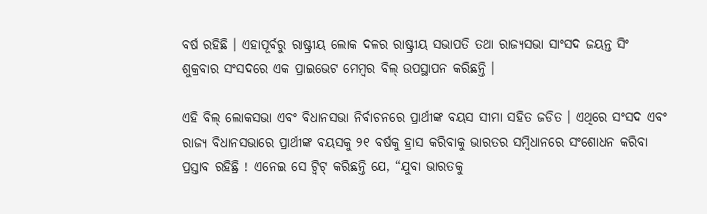ବର୍ଷ ରହିଛି । ଏହାପୂର୍ବରୁ ରାଷ୍ଟ୍ରୀୟ ଲୋକ ଦଳର ରାଷ୍ଟ୍ରୀୟ ସଭାପତି ତଥା ରାଜ୍ୟସଭା ସାଂସଦ ଜୟନ୍ତ ସିଂ ଶୁକ୍ରବାର ସଂସଦରେ ଏକ ପ୍ରାଇଭେଟ ମେମ୍ବର ବିଲ୍ ଉପସ୍ଥାପନ କରିଛନ୍ତି ।

ଏହି ବିଲ୍ ଲୋକସଭା ଏବଂ ବିଧାନସଭା ନିର୍ବାଚନରେ ପ୍ରାର୍ଥୀଙ୍କ ବୟସ ସୀମା ସହିତ ଜଡିତ । ଏଥିରେ ସଂସଦ ଏବଂ ରାଜ୍ୟ ବିଧାନସଭାରେ ପ୍ରାର୍ଥୀଙ୍କ ବୟସକୁ ୨୧ ବର୍ଷକୁ ହ୍ରାସ କରିବାକୁ ଭାରତର ସମ୍ବିଧାନରେ ସଂଶୋଧନ କରିବା ପ୍ରସ୍ତାବ ରହିଛ୍ରି ! ଏନେଇ ସେ ଟ୍ୱିଟ୍ କରିଛନ୍ତି ଯେ, “ଯୁବା ଭାରତକୁ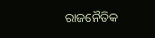ରାଜନୈତିକ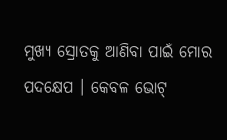ମୁଖ୍ୟ ସ୍ରୋତକୁ ଆଣିବା ପାଇଁ ମୋର ପଦକ୍ଷେପ । କେବଳ ଭୋଟ୍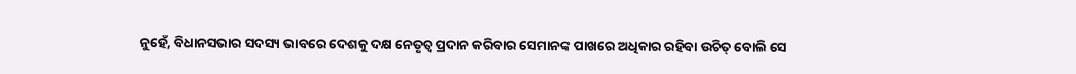ନୁହେଁ, ବିଧାନସଭାର ସଦସ୍ୟ ଭାବରେ ଦେଶକୁ ଦକ୍ଷ ନେତୃତ୍ୱ ପ୍ରଦାନ କରିବାର ସେମାନଙ୍କ ପାଖରେ ଅଧିକାର ରହିବା ଉଚିତ୍ ବୋଲି ସେ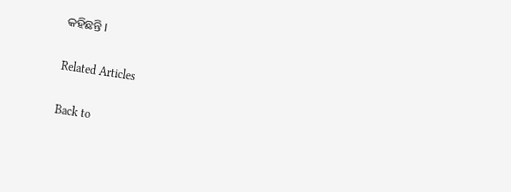କହିଛନ୍ତି ।

Related Articles

Back to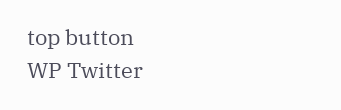top button
WP Twitter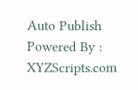Auto Publish Powered By : XYZScripts.com